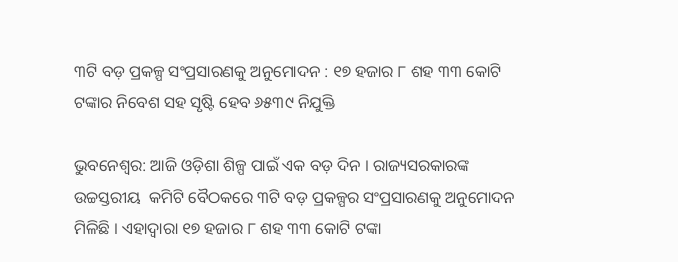୩ଟି ବଡ଼ ପ୍ରକଳ୍ପ ସଂପ୍ରସାରଣକୁ ଅନୁମୋଦନ : ୧୭ ହଜାର ୮ ଶହ ୩୩ କୋଟି ଟଙ୍କାର ନିବେଶ ସହ ସୃଷ୍ଟି ହେବ ୬୫୩୯ ନିଯୁକ୍ତି

ଭୁବନେଶ୍ବର: ଆଜି ଓଡ଼ିଶା ଶିଳ୍ପ ପାଇଁ ଏକ ବଡ଼ ଦିନ । ରାଜ୍ୟସରକାରଙ୍କ  ଉଚ୍ଚସ୍ତରୀୟ  କମିଟି ବୈଠକରେ ୩ଟି ବଡ଼ ପ୍ରକଳ୍ପର ସଂପ୍ରସାରଣକୁ ଅନୁମୋଦନ ମିଳିଛି । ଏହାଦ୍ୱାରା ୧୭ ହଜାର ୮ ଶହ ୩୩ କୋଟି ଟଙ୍କା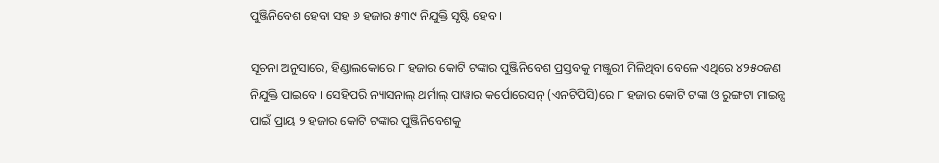ପୁଞ୍ଜିନିବେଶ ହେବା ସହ ୬ ହଜାର ୫୩୯ ନିଯୁକ୍ତି ସୃଷ୍ଟି ହେବ ।

ସୂଚନା ଅନୁସାରେ, ହିଣ୍ଡାଲକୋରେ ୮ ହଜାର କୋଟି ଟଙ୍କାର ପୁଞ୍ଜିନିବେଶ ପ୍ରସ୍ତବକୁ ମଞ୍ଜୁରୀ ମିଳିଥିବା ବେଳେ ଏଥିରେ ୪୨୫୦ଜଣ ନିଯୁକ୍ତି ପାଇବେ । ସେହିପରି ନ୍ୟାସନାଲ୍ ଥର୍ମାଲ୍ ପାୱାର କର୍ପୋରେସନ୍ (ଏନଟିପିସି)ରେ ୮ ହଜାର କୋଟି ଟଙ୍କା ଓ ରୁଙ୍ଗଟା ମାଇନ୍ସ ପାଇଁ ପ୍ରାୟ ୨ ହଜାର କୋଟି ଟଙ୍କାର ପୁଞ୍ଜିନିବେଶକୁ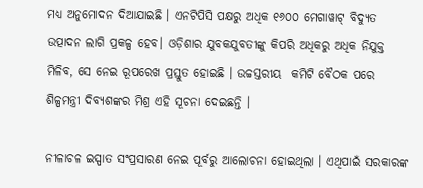ମଧ୍ୟ ଅନୁମୋଦନ ଦିଆଯାଇଛି । ଏନଟିପିସି ପକ୍ଷରୁ ଅଧିକ ୧୬୦୦ ମେଗାୱାଟ୍ ବିଦ୍ୟୁତ ଉତ୍ପାଦନ ଲାଗି ପ୍ରକଳ୍ପ ହେବ। ଓଡ଼ିଶାର ଯୁବକଯୁବତୀଙ୍କୁ କିପରି ଅଧିକରୁ ଅଧିକ ନିଯୁକ୍ତ ମିଳିବ, ସେ ନେଇ ରୂପରେଖ ପ୍ରସ୍ତୁତ ହୋଇଛି । ଉଚ୍ଚସ୍ତରୀୟ  କମିଟି ବୈଠକ ପରେ ଶିଳ୍ପମନ୍ତ୍ରୀ ଦିବ୍ୟଶଙ୍କର ମିଶ୍ର ଏହି ସୂଚନା ଦେଇଛନ୍ତି ।

ନୀଳାଚଳ ଇସ୍ପାତ ସଂପ୍ରସାରଣ ନେଇ ପୂର୍ବରୁ ଆଲୋଚନା ହୋଇଥିଲା । ଏଥିପାଇଁ ସରକାରଙ୍କ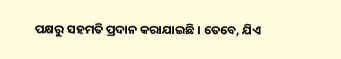ପକ୍ଷରୁ ସହମତି ପ୍ରଦାନ କରାଯାଇଛି । ତେବେ, ଯିଏ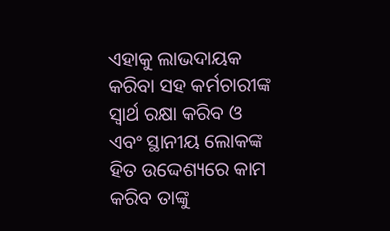ଏହାକୁ ଲାଭଦାୟକ କରିବା ସହ କର୍ମଚାରୀଙ୍କ ସ୍ୱାର୍ଥ ରକ୍ଷା କରିବ ଓ ଏବଂ ସ୍ଥାନୀୟ ଲୋକଙ୍କ ହିତ ଉଦ୍ଦେଶ୍ୟରେ କାମ କରିବ ତାଙ୍କୁ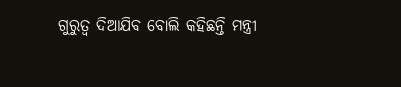ଗୁରୁତ୍ୱ ଦିଆଯିବ ବୋଲି କହିଛନ୍ତି ମନ୍ତ୍ରୀ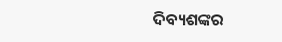ଦିବ୍ୟଶଙ୍କର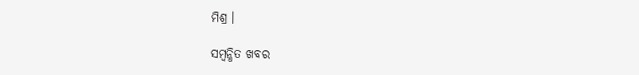ମିଶ୍ର ।

ସମ୍ବନ୍ଧିତ ଖବର